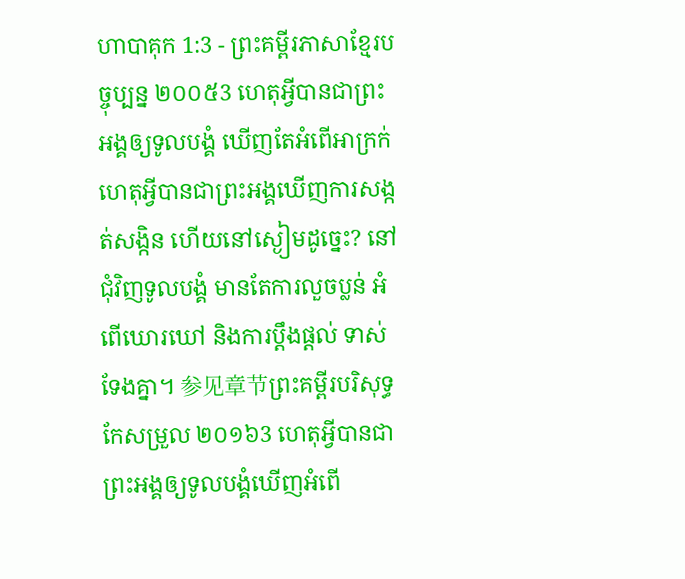ហាបាគុក 1:3 - ព្រះគម្ពីរភាសាខ្មែរបច្ចុប្បន្ន ២០០៥3 ហេតុអ្វីបានជាព្រះអង្គឲ្យទូលបង្គំ ឃើញតែអំពើអាក្រក់ ហេតុអ្វីបានជាព្រះអង្គឃើញការសង្កត់សង្កិន ហើយនៅស្ងៀមដូច្នេះ? នៅជុំវិញទូលបង្គំ មានតែការលួចប្លន់ អំពើឃោរឃៅ និងការប្ដឹងផ្ដល់ ទាស់ទែងគ្នា។ 参见章节ព្រះគម្ពីរបរិសុទ្ធកែសម្រួល ២០១៦3 ហេតុអ្វីបានជាព្រះអង្គឲ្យទូលបង្គំឃើញអំពើ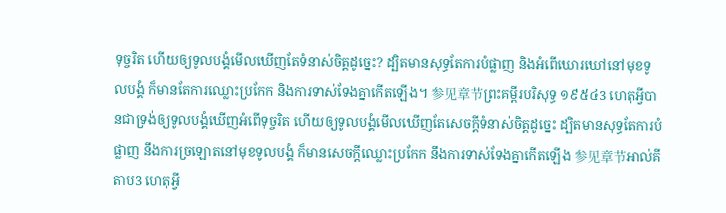ទុច្ចរិត ហើយឲ្យទូលបង្គំមើលឃើញតែទំនាស់ចិត្តដូច្នេះ? ដ្បិតមានសុទ្ធតែការបំផ្លាញ និងអំពើឃោរឃៅនៅមុខទូលបង្គំ ក៏មានតែការឈ្លោះប្រកែក និងការទាស់ទែងគ្នាកើតឡើង។ 参见章节ព្រះគម្ពីរបរិសុទ្ធ ១៩៥៤3 ហេតុអ្វីបានជាទ្រង់ឲ្យទូលបង្គំឃើញអំពើទុច្ចរិត ហើយឲ្យទូលបង្គំមើលឃើញតែសេចក្ដីទំនាស់ចិត្តដូច្នេះ ដ្បិតមានសុទ្ធតែការបំផ្លាញ នឹងការច្រឡោតនៅមុខទូលបង្គំ ក៏មានសេចក្ដីឈ្លោះប្រកែក នឹងការទាស់ទែងគ្នាកើតឡើង 参见章节អាល់គីតាប3 ហេតុអ្វី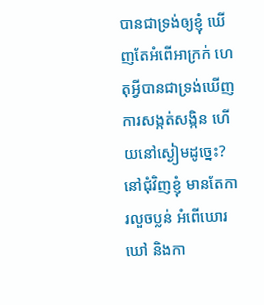បានជាទ្រង់ឲ្យខ្ញុំ ឃើញតែអំពើអាក្រក់ ហេតុអ្វីបានជាទ្រង់ឃើញការសង្កត់សង្កិន ហើយនៅស្ងៀមដូច្នេះ? នៅជុំវិញខ្ញុំ មានតែការលួចប្លន់ អំពើឃោរឃៅ និងកា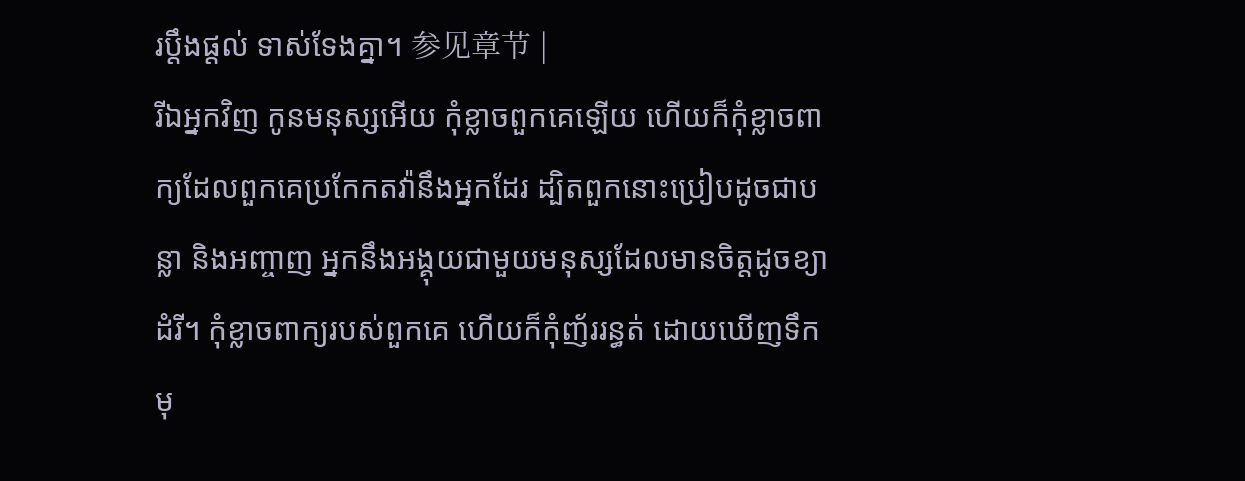រប្ដឹងផ្តល់ ទាស់ទែងគ្នា។ 参见章节 |
រីឯអ្នកវិញ កូនមនុស្សអើយ កុំខ្លាចពួកគេឡើយ ហើយក៏កុំខ្លាចពាក្យដែលពួកគេប្រកែកតវ៉ានឹងអ្នកដែរ ដ្បិតពួកនោះប្រៀបដូចជាបន្លា និងអញ្ចាញ អ្នកនឹងអង្គុយជាមួយមនុស្សដែលមានចិត្តដូចខ្យាដំរី។ កុំខ្លាចពាក្យរបស់ពួកគេ ហើយក៏កុំញ័ររន្ធត់ ដោយឃើញទឹកមុ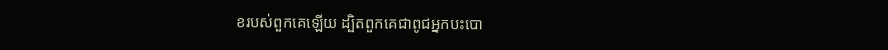ខរបស់ពួកគេឡើយ ដ្បិតពួកគេជាពូជអ្នកបះបោ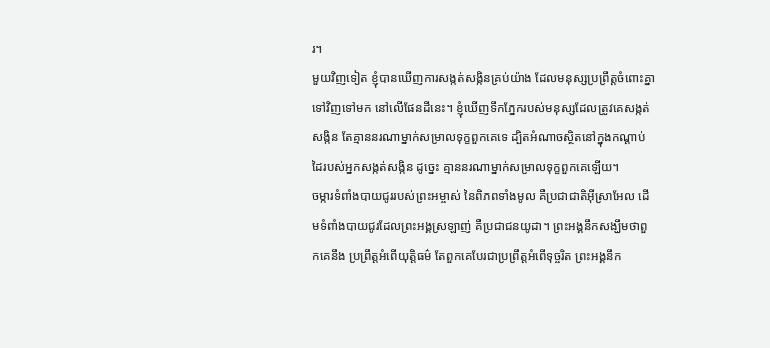រ។
មួយវិញទៀត ខ្ញុំបានឃើញការសង្កត់សង្កិនគ្រប់យ៉ាង ដែលមនុស្សប្រព្រឹត្តចំពោះគ្នាទៅវិញទៅមក នៅលើផែនដីនេះ។ ខ្ញុំឃើញទឹកភ្នែករបស់មនុស្សដែលត្រូវគេសង្កត់សង្កិន តែគ្មាននរណាម្នាក់សម្រាលទុក្ខពួកគេទេ ដ្បិតអំណាចស្ថិតនៅក្នុងកណ្ដាប់ដៃរបស់អ្នកសង្កត់សង្កិន ដូច្នេះ គ្មាននរណាម្នាក់សម្រាលទុក្ខពួកគេឡើយ។
ចម្ការទំពាំងបាយជូររបស់ព្រះអម្ចាស់ នៃពិភពទាំងមូល គឺប្រជាជាតិអ៊ីស្រាអែល ដើមទំពាំងបាយជូរដែលព្រះអង្គស្រឡាញ់ គឺប្រជាជនយូដា។ ព្រះអង្គនឹកសង្ឃឹមថាពួកគេនឹង ប្រព្រឹត្តអំពើយុត្តិធម៌ តែពួកគេបែរជាប្រព្រឹត្តអំពើទុច្ចរិត ព្រះអង្គនឹក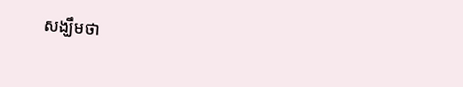សង្ឃឹមថា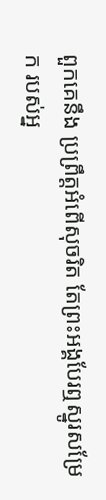ពួកគេនឹង ប្រព្រឹត្តអំពើសុចរិត តែព្រះអង្គបែរឮស្នូរសម្រែក របស់អ្ន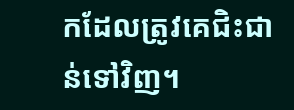កដែលត្រូវគេជិះជាន់ទៅវិញ។